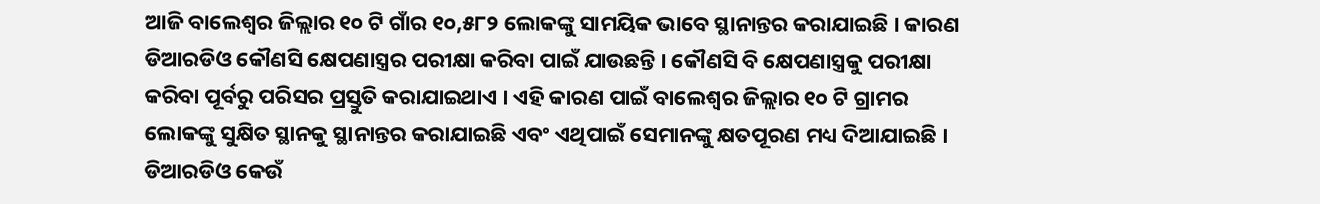ଆଜି ବାଲେଶ୍ୱର ଜିଲ୍ଲାର ୧୦ ଟି ଗାଁର ୧୦,୫୮୨ ଲୋକଙ୍କୁ ସାମୟିକ ଭାବେ ସ୍ଥାନାନ୍ତର କରାଯାଇଛି । କାରଣ ଡିଆରଡିଓ କୌଣସି କ୍ଷେପଣାସ୍ତ୍ରର ପରୀକ୍ଷା କରିବା ପାଇଁ ଯାଉଛନ୍ତି । କୌଣସି ବି କ୍ଷେପଣାସ୍ତ୍ରକୁ ପରୀକ୍ଷା କରିବା ପୂର୍ବରୁ ପରିସର ପ୍ରସ୍ତୁତି କରାଯାଇଥାଏ । ଏହି କାରଣ ପାଇଁ ବାଲେଶ୍ୱର ଜିଲ୍ଲାର ୧୦ ଟି ଗ୍ରାମର ଲୋକଙ୍କୁ ସୁକ୍ଷିତ ସ୍ଥାନକୁ ସ୍ଥାନାନ୍ତର କରାଯାଇଛି ଏବଂ ଏଥିପାଇଁ ସେମାନଙ୍କୁ କ୍ଷତପୂରଣ ମଧ୍ୟ ଦିଆଯାଇଛି । ଡିଆରଡିଓ କେଉଁ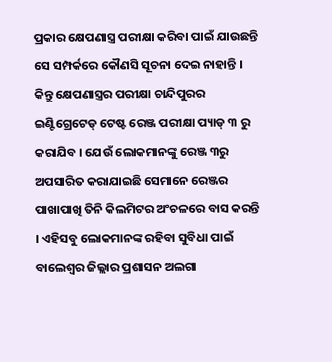ପ୍ରକାର କ୍ଷେପଣାସ୍ତ୍ର ପରୀକ୍ଷା କରିବା ପାଇଁ ଯାଉଛନ୍ତି ସେ ସମ୍ପର୍କରେ କୌଣସି ସୂଚନା ଦେଇ ନାହାନ୍ତି । କିନ୍ତୁ କ୍ଷେପଣାସ୍ତ୍ରର ପରୀକ୍ଷା ଚାନ୍ଦିପୁରର ଇଣ୍ଟିଗ୍ରେଟେଡ୍ ଟେଷ୍ଟ ରେଞ୍ଜ ପରୀକ୍ଷା ପ୍ୟାଡ୍ ୩ ରୁ କରାଯିବ । ଯେଉଁ ଲୋକମାନଙ୍କୁ ରେଞ୍ଜ ୩ରୁ ଅପସାରିତ କରାଯାଇଛି ସେମାନେ ରେଞ୍ଜର ପାଖାପାଖି ତିନି କିଲମିଟର ଅଂଚଳରେ ବାସ କରନ୍ତି । ଏହିସବୁ ଲୋକମାନଙ୍କ ରହିବା ସୁବିଧା ପାଇଁ ବାଲେଶ୍ୱର ଜିଲ୍ଲାର ପ୍ରଶାସନ ଅଲଗା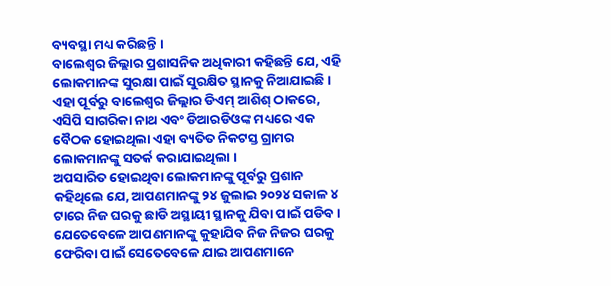ବ୍ୟବସ୍ଥା ମଧ୍ୟ କରିଛନ୍ତି ।
ବାଲେଶ୍ୱର ଜିଲ୍ଲାର ପ୍ରଶାସନିକ ଅଧିକାରୀ କହିଛନ୍ତି ଯେ, ଏହି ଲୋକମାନଙ୍କ ସୁରକ୍ଷା ପାଇଁ ସୁରକ୍ଷିତ ସ୍ଥାନକୁ ନିଆଯାଇଛି । ଏହା ପୂର୍ବରୁ ବାଲେଶ୍ୱର ଜିଲ୍ଲାର ଡିଏମ୍ ଆଶିଶ୍ ଠାକରେ, ଏସିପି ସାଗରିକା ନାଥ ଏବଂ ଡିଆରଡିଓଙ୍କ ମଧ୍ୟରେ ଏକ ବୈଠକ ହୋଇଥିଲା ଏହା ବ୍ୟତିତ ନିକଟସ୍ତ ଗ୍ରାମର ଲୋକମାନଙ୍କୁ ସତର୍କ କରାଯାଇଥିଲା ।
ଅପସାରିତ ହୋଇଥିବା ଲୋକମାନଙ୍କୁ ପୂର୍ବରୁ ପ୍ରଶାନ କହିଥିଲେ ଯେ, ଆପଣମାନଙ୍କୁ ୨୪ ଜୁଲାଇ ୨୦୨୪ ସକାଳ ୪ ଟାରେ ନିଜ ଘରକୁ ଛାଡି ଅସ୍ଥାୟୀ ସ୍ଥାନକୁ ଯିବା ପାଇଁ ପଡିବ । ଯେତେବେଳେ ଆପଣମାନଙ୍କୁ କୁହାଯିବ ନିଜ ନିଜର ଘରକୁ ଫେରିବା ପାଇଁ ସେତେବେଳେ ଯାଇ ଆପଣମାନେ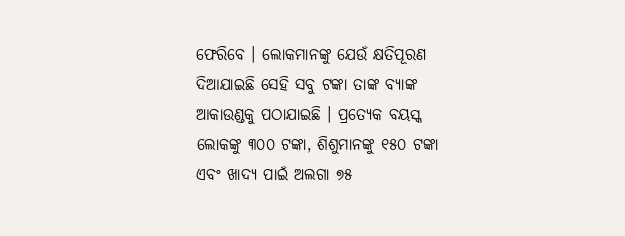ଫେରିବେ । ଲୋକମାନଙ୍କୁ ଯେଉଁ କ୍ଷତିପୂରଣ ଦିଆଯାଇଛି ସେହି ସବୁ ଟଙ୍କା ତାଙ୍କ ବ୍ୟାଙ୍କ ଆକାଉଣ୍ଡକୁ ପଠାଯାଇଛି । ପ୍ରତ୍ୟେକ ବୟସ୍କ ଲୋକଙ୍କୁ ୩୦୦ ଟଙ୍କା, ଶିଶୁମାନଙ୍କୁ ୧୫୦ ଟଙ୍କା ଏବଂ ଖାଦ୍ୟ ପାଇଁ ଅଲଗା ୭୫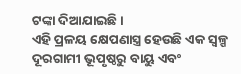ଟଙ୍କା ଦିଆଯାଇଛି ।
ଏହି ପ୍ରଳୟ କ୍ଷେପଣାସ୍ତ୍ର ହେଉଛି ଏକ ସ୍ୱଳ୍ପ ଦୂରଗାମୀ ଭୂପୃଷ୍ଠରୁ ବାୟୁ ଏବଂ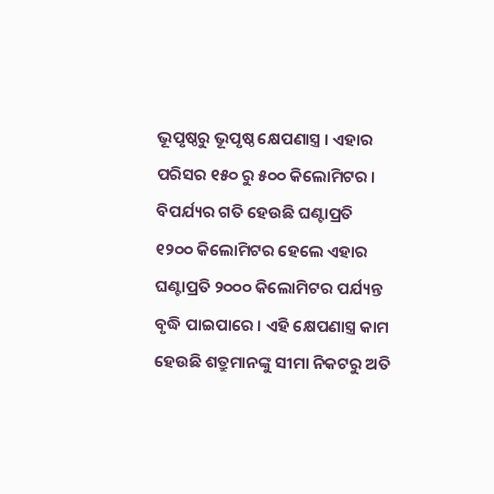ଭୂପୃଷ୍ଠରୁ ଭୂପୃଷ୍ଠ କ୍ଷେପଣାସ୍ତ୍ର । ଏହାର ପରିସର ୧୫୦ ରୁ ୫୦୦ କିଲୋମିଟର । ବିପର୍ଯ୍ୟର ଗତି ହେଉଛି ଘଣ୍ଟାପ୍ରତି ୧୨୦୦ କିଲୋମିଟର ହେଲେ ଏହାର ଘଣ୍ଟାପ୍ରତି ୨୦୦୦ କିଲୋମିଟର ପର୍ଯ୍ୟନ୍ତ ବୃଦ୍ଧି ପାଇପାରେ । ଏହି କ୍ଷେପଣାସ୍ତ୍ର କାମ ହେଉଛି ଶତ୍ରୁମାନଙ୍କୁ ସୀମା ନିକଟରୁ ଅତି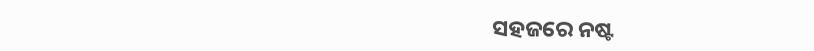ସହଜରେ ନଷ୍ଟ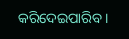କରିଦେଇପାରିବ ।